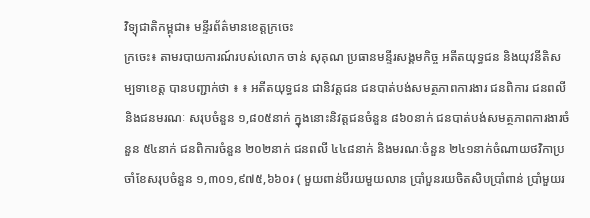វិទ្យុជាតិកម្ពុជា៖ មន្ទីរព័ត៌មានខេត្តក្រចេះ
ក្រចេះ៖ តាមរបាយការណ៍របស់លោក ចាន់ សុគុណ ប្រធានមន្ទីរសង្គមកិច្ច អតីតយុទ្ធជន និងយុវនីតិសម្បទាខេត្ត បានបញ្ជាក់ថា ៖ ៖ អតីតយុទ្ធជន ជានិវត្តជន ជនបាត់បង់សមត្ថភាពការងារ ជនពិការ ជនពលី និងជនមរណៈ សរុបចំនួន ១,៨០៥នាក់ ក្នុងនោះនិវត្តជនចំនួន ៨៦០នាក់ ជនបាត់បង់សមត្ថភាពការងារចំនួន ៥៤នាក់ ជនពិការចំនួន ២០២នាក់ ជនពលី ៤៤៨នាក់ និងមរណៈចំនួន ២៤១នាក់ចំណាយថវិកាប្រចាំខែសរុបចំនួន ១,៣០១,៩៧៥,៦៦០៛ ( មួយពាន់បីរយមួយលាន ប្រាំបួនរយចិតសិបប្រាំពាន់ ប្រាំមួយរ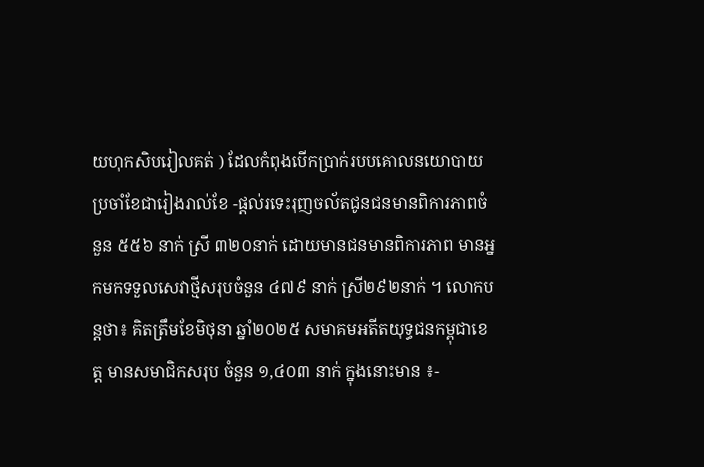យហុកសិបរៀលគត់ ) ដែលកំពុងបើកប្រាក់របបគោលនយោបាយប្រចាំខែជារៀងរាល់ខែ -ផ្ដល់រទេះរុញចល័តជូនជនមានពិការភាពចំនួន ៥៥៦ នាក់ ស្រី ៣២០នាក់ ដោយមានជនមានពិការភាព មានអ្នកមកទទួលសេវាថ្មីសរុបចំនួន ៤៧៩ នាក់ ស្រី២៩២នាក់ ។ លោកបន្តថា៖ គិតត្រឹមខែមិថុនា ឆ្នាំ២០២៥ សមាគមអតីតយុទ្ធជនកម្ពុជាខេត្ត មានសមាជិកសរុប ចំនួន ១,៤០៣ នាក់ ក្នុងនោះមាន ៖-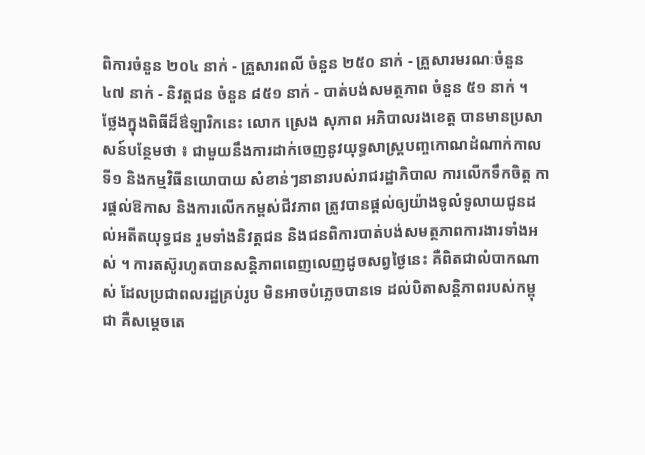ពិការចំនួន ២០៤ នាក់ - គ្រួសារពលី ចំនួន ២៥០ នាក់ - គ្រួសារមរណៈចំនួន ៤៧ នាក់ - និវត្តជន ចំនួន ៨៥១ នាក់ - បាត់បង់សមត្ថភាព ចំនួន ៥១ នាក់ ។
ថ្លែងក្នុងពិធីដ៏ឳឡារិកនេះ លោក ស្រេង សុភាព អភិបាលរងខេត្ត បានមានប្រសាសន៍បន្ថែមថា ៖ ជាមួយនឹងការដាក់ចេញនូវយុទ្ធសាស្ត្របញ្ចកោណដំណាក់កាលទី១ និងកម្មវិធីនយោបាយ សំខាន់ៗនានារបស់រាជរដ្ឋាភិបាល ការលើកទឹកចិត្ត ការផ្តល់ឱកាស និងការលើកកម្ពស់ជីវភាព ត្រូវបានផ្តល់ឲ្យយ៉ាងទូលំទូលាយជូនដល់អតីតយុទ្ធជន រួមទាំងនិវត្តជន និងជនពិការបាត់បង់សមត្ថភាពការងារទាំងអស់ ។ ការតស៊ូរហូតបានសន្តិភាពពេញលេញដូចសព្វថ្ងៃនេះ គឺពិតជាលំបាកណាស់ ដែលប្រជាពលរដ្ឋគ្រប់រូប មិនអាចបំភ្លេចបានទេ ដល់បិតាសន្តិភាពរបស់កម្ពុជា គឺសម្ដេចតេ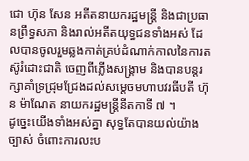ជោ ហ៊ុន សែន អតីតនាយករដ្ឋមន្ដ្រី និងជាប្រធានព្រឹទ្ធសភា និងរាល់អតីតយុទ្ធជនទាំងអស់ ដែលបានចូលរួមឆ្លងកាត់គ្រប់ដំណាក់កាលនៃការតស៊ូរំដោះជាតិ ចេញពីភ្លើងសង្គ្រាម និងបានបន្តរក្សាគាំទ្រជ្រុមជ្រែងដល់សម្តេចមហាបវរធីបតី ហ៊ុន ម៉ាណែត នាយករដ្ឋមន្រ្តីនីតកាទី ៧ ។
ដូច្នេះយើងទាំងអស់គ្នា សុទ្ធតែបានយល់យ៉ាងច្បាស់ ចំពោះការលះប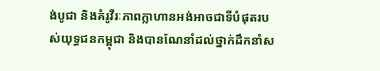ង់បូជា និងគំរូវីរៈភាពក្លាហានអង់អាចជាទីបំផុតរបស់យុទ្ធជនកម្ពុជា និងបានណែនាំដល់ថ្នាក់ដឹកនាំស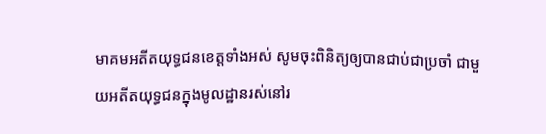មាគមអតីតយុទ្ធជនខេត្តទាំងអស់ សូមចុះពិនិត្យឲ្យបានជាប់ជាប្រចាំ ជាមួយអតីតយុទ្ធជនក្នុងមូលដ្ឋានរស់នៅរ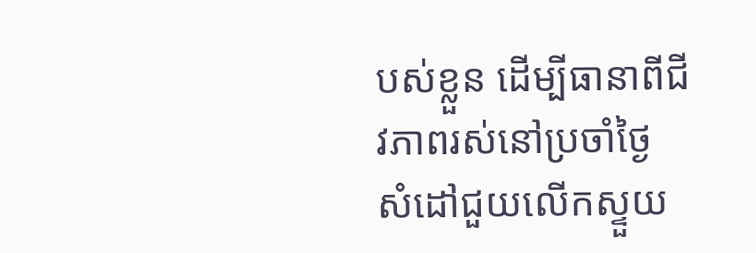បស់ខ្លួន ដើម្បីធានាពីជីវភាពរស់នៅប្រចាំថ្ងៃ សំដៅជួយលើកស្ទួយ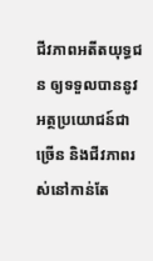ជីវភាពអតីតយុទ្ធជន ឲ្យទទួលបាននូវអត្ថប្រយោជន៍ជាច្រើន និងជីវភាពរស់នៅកាន់តែ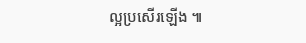ល្អប្រសើរឡើង ៕